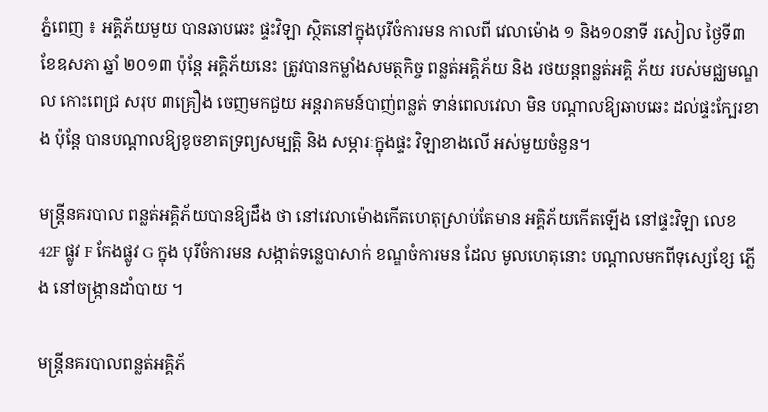ភ្នំពេញ ៖ អគ្គិភ័យមួយ បានឆាបឆេះ ផ្ទះវិឡា ស្ថិតនៅក្នុងបុរីចំការមន កាលពី វេលាម៉ោង ១ និង១០នាទី រសៀល ថ្ងៃទី៣ ខែឧសភា ឆ្នាំ ២០១៣ ប៉ុន្ដែ អគ្គិភ័យនេះ ត្រូវបានកម្លាំងសមត្ថកិច្ច ពន្លត់អគ្គិភ័យ និង រថយន្ដពន្លត់អគ្គិ ភ័យ របស់មជ្ឈមណ្ឌល កោះពេជ្រ សរុប ៣គ្រឿង ចេញមកជួយ អន្ដរាគមន៍បាញ់ពន្លត់ ទាន់ពេលវេលា មិន បណ្ដាលឱ្យឆាបឆេះ ដល់ផ្ទះក្បែរខាង ប៉ុន្ដែ បានបណ្ដាលឱ្យខូចខាតទ្រព្យសម្បត្ដិ និង សម្ភារៈក្នុងផ្ទះ វិឡាខាងលើ អស់មួយចំនួន។

មន្ដ្រីនគរបាល ពន្លត់អគ្គិភ័យបានឱ្យដឹង ថា នៅវេលាម៉ោងកើតហេតុស្រាប់តែមាន អគ្គិភ័យកើតឡើង នៅផ្ទះវិឡា លេខ 42F ផ្លូវ F កែងផ្លូវ G ក្នុង បុរីចំការមន សង្កាត់ទន្លេបាសាក់ ខណ្ឌចំការមន ដែល មូលហេតុនោះ បណ្ដាលមកពីទុស្សេខ្សែ ភ្លើង នៅចង្ក្រានដាំបាយ ។

មន្ដ្រីនគរបាលពន្លត់អគ្គិភ័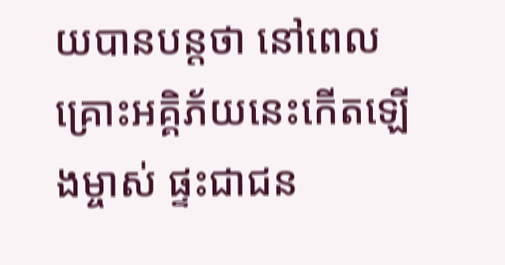យបានបន្ដថា នៅពេលគ្រោះអគ្គិភ័យនេះកើតឡើងម្ចាស់ ផ្ទះជាជន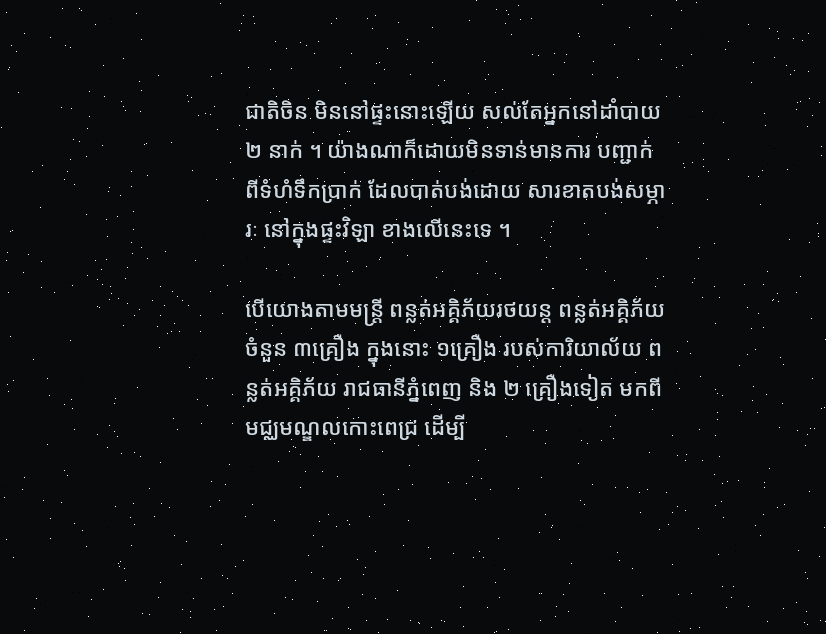ជាតិចិន មិននៅផ្ទះនោះឡើយ សល់តែអ្នកនៅដាំបាយ ២ នាក់ ។ យ៉ាងណាក៏ដោយមិនទាន់មានការ បញ្ជាក់ ពីទំហំទឹកប្រាក់ ដែលបាត់បង់ដោយ សារខាតបង់សម្ភារៈ នៅក្នុងផ្ទះវិឡា ខាងលើនេះទេ ។

បើយោងតាមមន្ដ្រី ពន្លត់អគ្គិភ័យរថយន្ដ ពន្លត់អគ្គិភ័យចំនួន ៣គ្រឿង ក្នុងនោះ ១គ្រឿង របស់ការិយាល័យ ពន្លត់អគ្គិភ័យ រាជធានីភ្នំពេញ និង ២ គ្រឿងទៀត មកពី មជ្ឈមណ្ឌលកោះពេជ្រ ដើម្បី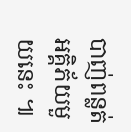បាញ់ពន្លត់ អគ្គិភ័យមួយនេះ ៕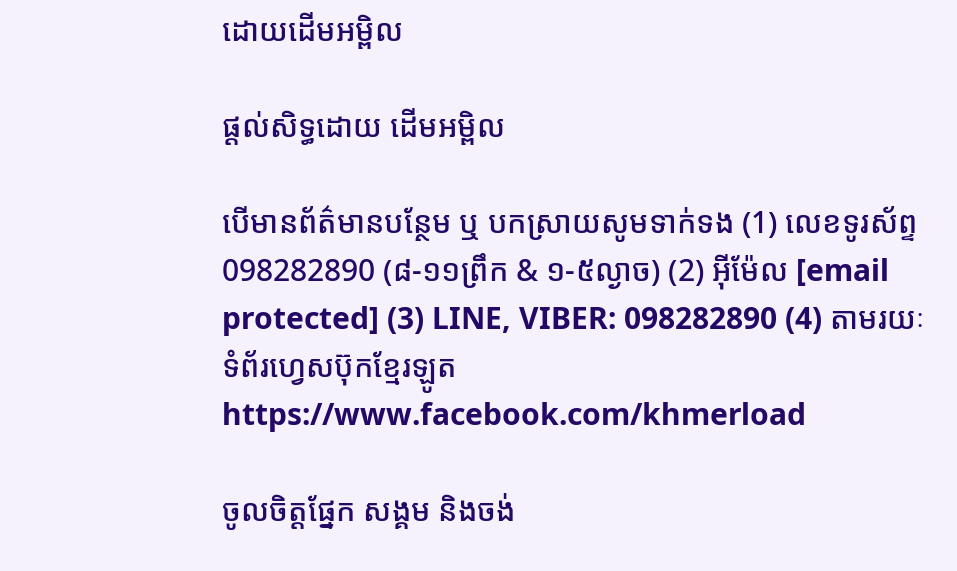ដោយដើមអម្ពិល

ផ្តល់សិទ្ធដោយ ដើមអម្ពិល

បើមានព័ត៌មានបន្ថែម ឬ បកស្រាយសូមទាក់ទង (1) លេខទូរស័ព្ទ 098282890 (៨-១១ព្រឹក & ១-៥ល្ងាច) (2) អ៊ីម៉ែល [email protected] (3) LINE, VIBER: 098282890 (4) តាមរយៈទំព័រហ្វេសប៊ុកខ្មែរឡូត https://www.facebook.com/khmerload

ចូលចិត្តផ្នែក សង្គម និងចង់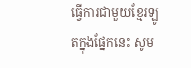ធ្វើការជាមួយខ្មែរឡូតក្នុងផ្នែកនេះ សូម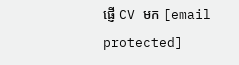ផ្ញើ CV មក [email protected]